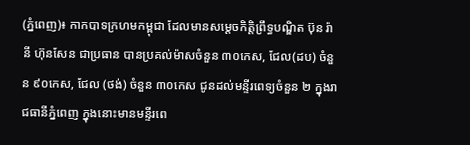(ភ្នំពេញ)៖ កាកបាទក្រហមកម្ពុជា ដែលមានសម្តេចកិត្តិព្រឹទ្ធបណ្ឌិត ប៊ុន រ៉ានី ហ៊ុនសែន ជាប្រធាន បានប្រគល់ម៉ាសចំនួន ៣០កេស, ជែល(ដប) ចំនួន ៩០កេស, ជែល (ថង់) ចំនួន ៣០កេស ជូនដល់មន្ទីរពេទ្យចំនួន ២ ក្នុងរាជធានីភ្នំពេញ ក្នុងនោះមានមន្ទីរពេ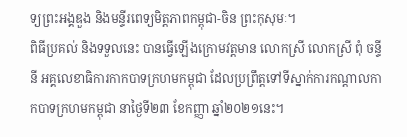ទ្យព្រះអង្គឌួង និងមន្ទីរពេទ្យមិត្តភាពកម្ពុជា-ចិន ព្រះកុសុមៈ។
ពិធីប្រគល់ និងទទួលនេះ បានធ្វើឡើងក្រោមវត្ដមាន លោកស្រី លោកស្រី ពុំ ចន្ទីនី អគ្គលេខាធិការកាកបាទក្រហមកម្ពុជា ដែលប្រព្រឹត្ដទៅទីស្នាក់ការកណ្ដាលកាកបាទក្រហមកម្ពុជា នាថ្ងៃទី២៣ ខែកញ្ញា ឆ្នាំ២០២១នេះ។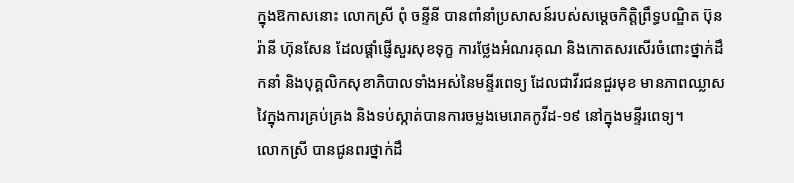ក្នុងឱកាសនោះ លោកស្រី ពុំ ចន្ទីនី បានពាំនាំប្រសាសន៍របស់សម្តេចកិត្តិព្រឹទ្ធបណ្ឌិត ប៊ុន រ៉ានី ហ៊ុនសែន ដែលផ្តាំផ្ញើសួរសុខទុក្ខ ការថ្លែងអំណរគុណ និងកោតសរសើរចំពោះថ្នាក់ដឹកនាំ និងបុគ្គលិកសុខាភិបាលទាំងអស់នៃមន្ទីរពេទ្យ ដែលជាវីរជនជួរមុខ មានភាពឈ្លាសវៃក្នុងការគ្រប់គ្រង និងទប់ស្កាត់បានការចម្លងមេរោគកូវីដ-១៩ នៅក្នុងមន្ទីរពេទ្យ។
លោកស្រី បានជូនពរថ្នាក់ដឹ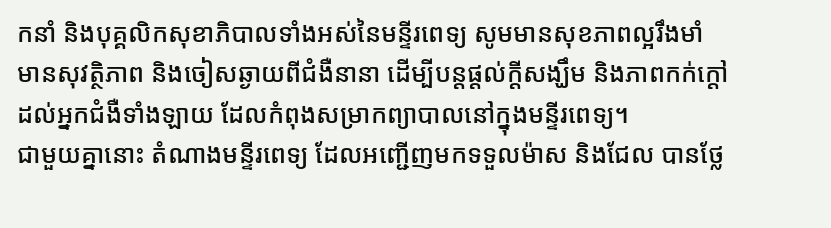កនាំ និងបុគ្គលិកសុខាភិបាលទាំងអស់នៃមន្ទីរពេទ្យ សូមមានសុខភាពល្អរឹងមាំ មានសុវត្ថិភាព និងចៀសឆ្ងាយពីជំងឺនានា ដើម្បីបន្តផ្តល់ក្តីសង្ឃឹម និងភាពកក់ក្តៅដល់អ្នកជំងឺទាំងឡាយ ដែលកំពុងសម្រាកព្យាបាលនៅក្នុងមន្ទីរពេទ្យ។
ជាមួយគ្នានោះ តំណាងមន្ទីរពេទ្យ ដែលអញ្ជើញមកទទួលម៉ាស និងជែល បានថ្លែ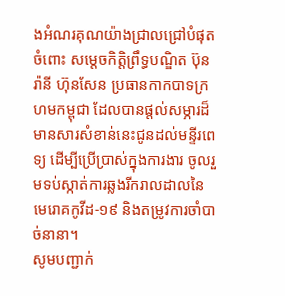ងអំណរគុណយ៉ាងជ្រាលជ្រៅបំផុតចំពោះ សម្តេចកិត្តិព្រឹទ្ធបណ្ឌិត ប៊ុន រ៉ានី ហ៊ុនសែន ប្រធានកាកបាទក្រហមកម្ពុជា ដែលបានផ្តល់សម្ភារដ៏មានសារសំខាន់នេះជូនដល់មន្ទីរពេទ្យ ដើម្បីប្រើប្រាស់ក្នុងការងារ ចូលរួមទប់ស្កាត់ការឆ្លងរីករាលដាលនៃមេរោគកូវីដ-១៩ និងតម្រូវការចាំបាច់នានា។
សូមបញ្ជាក់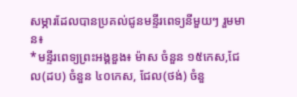សម្ភារដែលបានប្រគល់ជូនមន្ទីរពេទ្យនីមួយៗ រួមមាន៖
*មន្ទីរពេទ្យព្រះអង្គឌួង៖ ម៉ាស ចំនួន ១៥កេស,ជែល(ដប) ចំនួន ៤០កេស, ជែល(ថង់) ចំនួ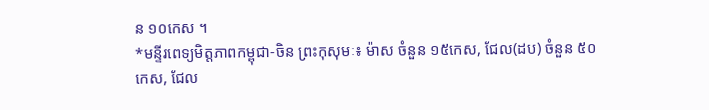ន ១០កេស ។
*មន្ទីរពេទ្យមិត្តភាពកម្ពុជា-ចិន ព្រះកុសុមៈ៖ ម៉ាស ចំនួន ១៥កេស, ជែល(ដប) ចំនួន ៥០កេស, ជែល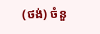(ថង់) ចំនួ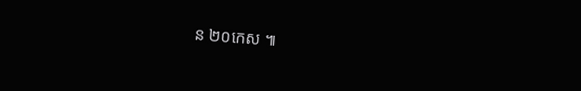ន ២០កេស ៕